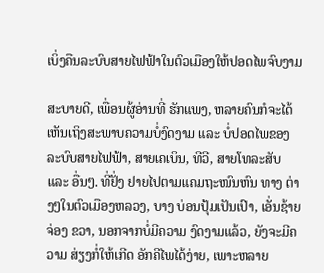ເບິ່ງຄືນລະບົບສາຍໄຟຟ້າໃນຕົວເມືອງໃຫ້ປອດໄພຈົບງາມ

ສະບາຍດີ, ເພື່ອນຜູ້ອ່ານທີ່ ຮັກແພງ, ຫລາຍຄົນກໍຈະໄດ້ ເຫັນເຖິງສະພາບຄວາມບໍ່ງົດງາມ ແລະ ບໍ່ປອດໄພຂອງລະບົບສາຍໄຟຟ້າ, ສາຍເຄເບິນ, ທີວີ, ສາຍໂທລະສັບ ແລະ ອື່ນໆ. ທີ່ຢັ່ງ ຢາຍໄປຕາມແຄມຖະໜົນຫົນ ທາງ ຕ່າງໆໃນຕົວເມືອງຫລວງ, ບາງ ບ່ອນປຸ້ມເປັນເປົາ, ເອັ່ນຊ້າຍ ຈ່ອງ ຂວາ, ນອກຈາກບໍ່ມີຄວາມ ງົດງາມແລ້ວ, ຍັງຈະມີຄວາມ ສ່ຽງກໍ່ໃຫ້ເກີດ ອັກຄີໄພໄດ້ງ່າຍ, ເພາະຫລາຍ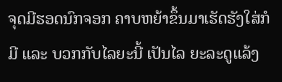ຈຸດມີຮອດນົກຈອກ ຄາບຫຍ້າຂຶ້ນມາເຮັດຮັງໃສ່ກໍມີ ແລະ ບວກກັບໄລຍະນີ້ ເປັນໄລ ຍະລະດູແລ້ງ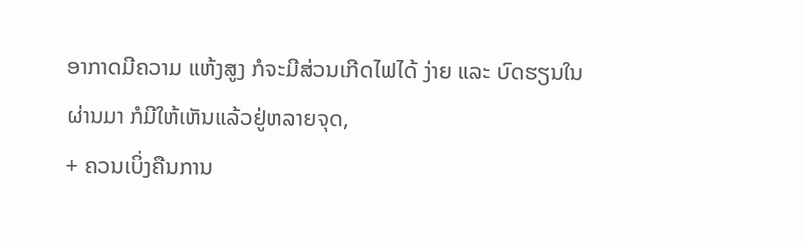ອາກາດມີຄວາມ ແຫ້ງສູງ ກໍຈະມີສ່ວນເກີດໄຟໄດ້ ງ່າຍ ແລະ ບົດຮຽນໃນຜ່ານມາ ກໍມີໃຫ້ເຫັນແລ້ວຢູ່ຫລາຍຈຸດ,
+ ຄວນເບິ່ງຄືນການ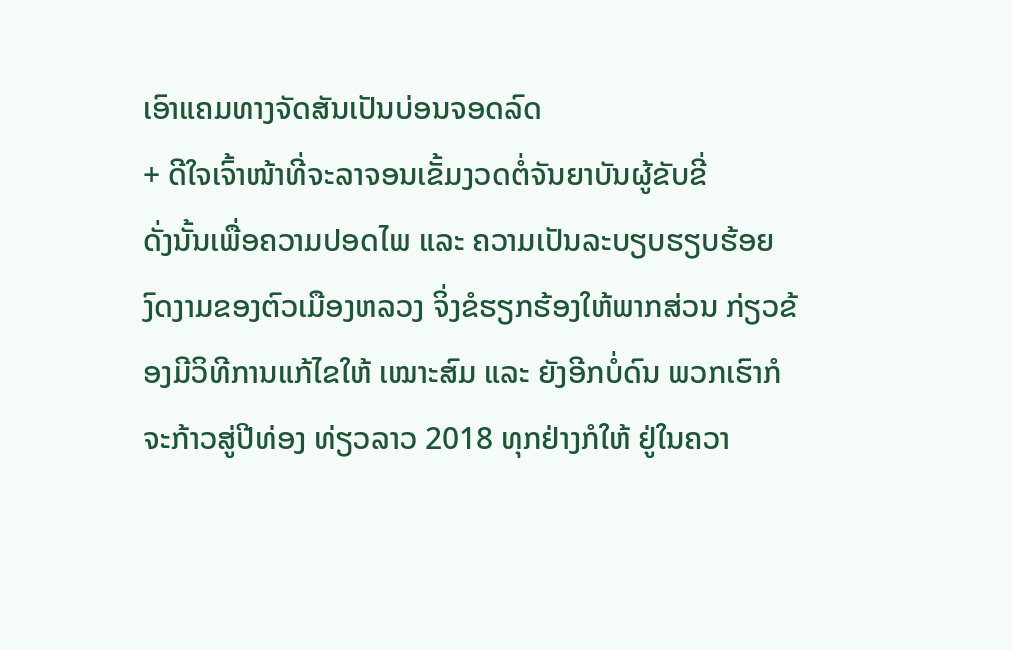ເອົາແຄມທາງຈັດສັນເປັນບ່ອນຈອດລົດ
+ ດີໃຈເຈົ້າໜ້າທີ່ຈະລາຈອນເຂັ້ມງວດຕໍ່ຈັນຍາບັນຜູ້ຂັບຂີ່
ດັ່ງນັ້ນເພື່ອຄວາມປອດໄພ ແລະ ຄວາມເປັນລະບຽບຮຽບຮ້ອຍ ງົດງາມຂອງຕົວເມືອງຫລວງ ຈິ່ງຂໍຮຽກຮ້ອງໃຫ້ພາກສ່ວນ ກ່ຽວຂ້ອງມີວິທີການແກ້ໄຂໃຫ້ ເໝາະສົມ ແລະ ຍັງອີກບໍ່ດົນ ພວກເຮົາກໍຈະກ້າວສູ່ປີທ່ອງ ທ່ຽວລາວ 2018 ທຸກຢ່າງກໍໃຫ້ ຢູ່ໃນຄວາ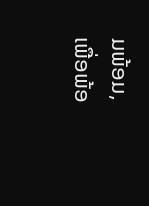ມພ້ອມ, ເພື່ອພ້ອ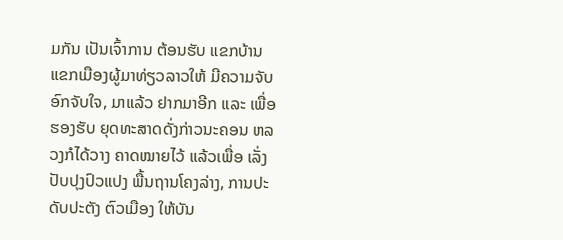ມກັນ ເປັນເຈົ້າການ ຕ້ອນຮັບ ແຂກບ້ານ ແຂກເມືອງຜູ້ມາທ່ຽວລາວໃຫ້ ມີຄວາມຈັບອົກຈັບໃຈ, ມາແລ້ວ ຢາກມາອີກ ແລະ ເພື່ອຮອງຮັບ ຍຸດທະສາດດັ່ງກ່າວນະຄອນ ຫລວງກໍໄດ້ວາງ ຄາດໝາຍໄວ້ ແລ້ວເພື່ອ ເລັ່ງປັບປຸງປົວແປງ ພື້ນຖານໂຄງລ່າງ, ການປະດັບປະຕັງ ຕົວເມືອງ ໃຫ້ບັນ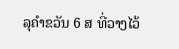ລຸຄຳຂວັນ 6 ສ ທີ່ວາງໄວ້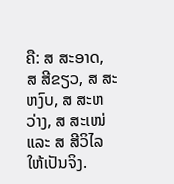ຄື: ສ ສະອາດ, ສ ສີຂຽວ, ສ ສະຫງົບ, ສ ສະຫວ່າງ, ສ ສະເໜ່ ແລະ ສ ສີວິໄລ ໃຫ້ເປັນຈິງ.